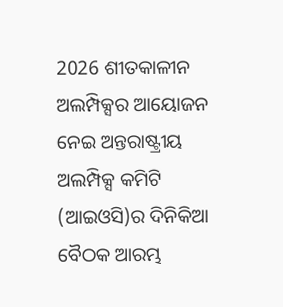2026 ଶୀତକାଳୀନ ଅଲମ୍ପିକ୍ସର ଆୟୋଜନ ନେଇ ଅନ୍ତରାଷ୍ଟ୍ରୀୟ ଅଲମ୍ପିକ୍ସ କମିଟି (ଆଇଓସି)ର ଦିନିକିଆ ବୈଠକ ଆରମ୍ଭ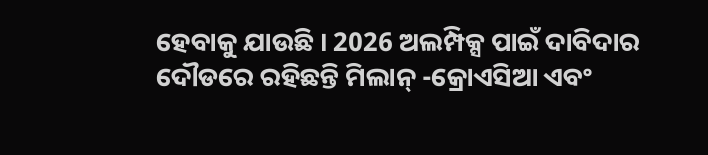ହେବାକୁ ଯାଉଛି । 2026 ଅଲମ୍ପିକ୍ସ ପାଇଁ ଦାବିଦାର ଦୌଡରେ ରହିଛନ୍ତି ମିଲାନ୍ -କ୍ରୋଏସିଆ ଏବଂ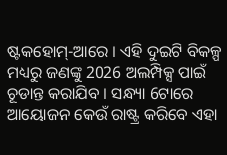ଷ୍ଟକହୋମ୍-ଆରେ । ଏହି ଦୁଇଟି ବିକଳ୍ପ ମଧ୍ୟରୁ ଜଣଙ୍କୁ 2026 ଅଲମ୍ପିକ୍ସ ପାଇଁ ଚୂଡାନ୍ତ କରାଯିବ । ସନ୍ଧ୍ୟା 6ଟାରେ ଆୟୋଜନ କେଉଁ ରାଷ୍ଟ୍ର କରିବେ ଏହା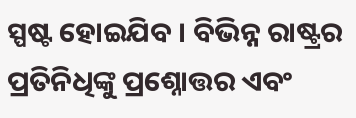ସ୍ପଷ୍ଟ ହୋଇଯିବ । ବିଭିନ୍ନ ରାଷ୍ଟ୍ରର ପ୍ରତିନିଧିଙ୍କୁ ପ୍ରଶ୍ନୋତ୍ତର ଏବଂ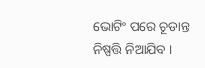ଭୋଟିଂ ପରେ ଚୂଡାନ୍ତ ନିଷ୍ପତ୍ତି ନିଆଯିବ ।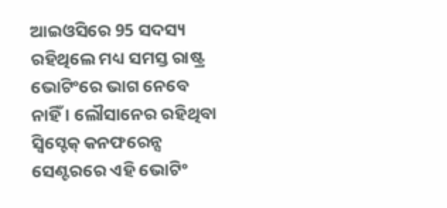ଆଇଓସିରେ 95 ସଦସ୍ୟ ରହିଥିଲେ ମଧ୍ୟ ସମସ୍ତ ରାଷ୍ଟ୍ର ଭୋଟିଂରେ ଭାଗ ନେବେ ନାହିଁ । ଲୌସାନେର ରହିଥିବା ସ୍ବିସ୍ଟେକ୍ କନଫରେନ୍ସ ସେଣ୍ଟରରେ ଏହି ଭୋଟିଂ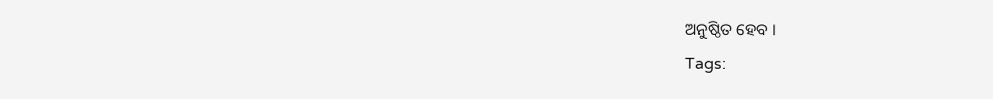ଅନୁଷ୍ଠିତ ହେବ ।
Tags: